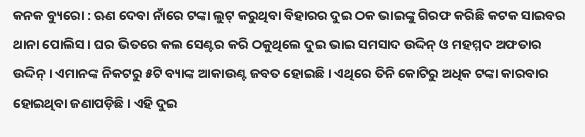କନକ ବ୍ୟୁରୋ : ଋଣ ଦେବା ନାଁରେ ଟଙ୍କା ଲୁଟ୍ କରୁଥିବା ବିହାରର ଦୁଇ ଠକ ଭାଇଙ୍କୁ ଗିରଫ କରିଛି କଟକ ସାଇବର ଥାନା ପୋଲିସ । ଘର ଭିତରେ କଲ ସେଣ୍ଟର କରି ଠକୁଥିଲେ ଦୁଇ ଭାଇ ସମସାଦ ଉଦ୍ଦିନ୍ ଓ ମହମ୍ମଦ ଅଫତାର ଉଦ୍ଦିନ୍ । ଏମାନଙ୍କ ନିକଟରୁ ୫ଟି ବ୍ୟାଙ୍କ ଆକାଉଣ୍ଟ ଜବତ ହୋଇଛି । ଏଥିରେ ତିନି କୋଟିରୁ ଅଧିକ ଟଙ୍କା କାରବାର ହୋଇଥିବା ଜଣାପଡ଼ିଛି । ଏହି ଦୁଇ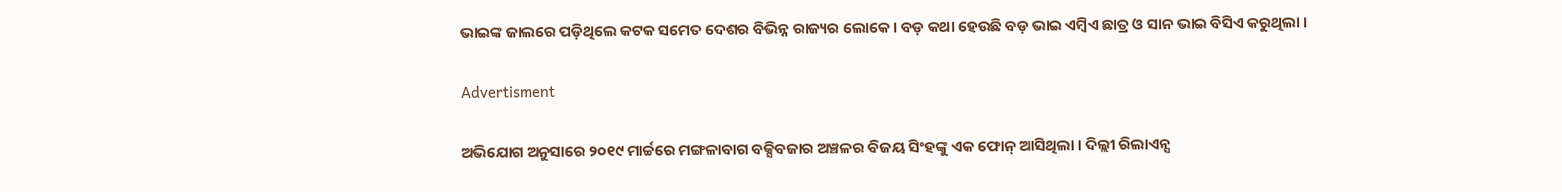ଭାଇଙ୍କ ଜାଲରେ ପଡ଼ିଥିଲେ କଟକ ସମେତ ଦେଶର ବିଭିନ୍ନ ରାଜ୍ୟର ଲୋକେ । ବଡ଼ କଥା ହେଉଛି ବଡ଼ ଭାଇ ଏମ୍ବିଏ ଛାତ୍ର ଓ ସାନ ଭାଇ ବିସିଏ କରୁଥିଲା ।

Advertisment

ଅଭିଯୋଗ ଅନୁସାରେ ୨୦୧୯ ମାର୍ଚ୍ଚରେ ମଙ୍ଗଳାବାଗ ବକ୍ସିବଜାର ଅଞ୍ଚଳର ବିଜୟ ସିଂହଙ୍କୁ ଏକ ଫୋନ୍ ଆସିଥିଲା । ଦିଲ୍ଲୀ ରିଲାଏନ୍ସ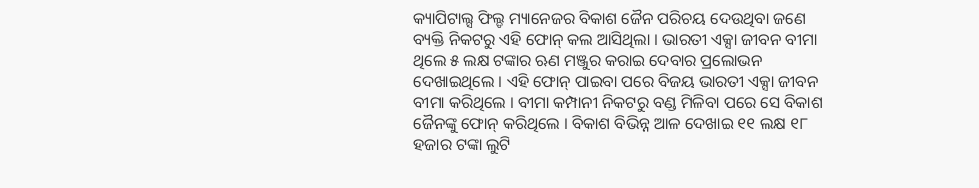କ୍ୟାପିଟାଲ୍ସ ଫିଲ୍ଡ ମ୍ୟାନେଜର ବିକାଶ ଜୈନ ପରିଚୟ ଦେଉଥିବା ଜଣେ ବ୍ୟକ୍ତି ନିକଟରୁ ଏହି ଫୋନ୍ କଲ ଆସିଥିଲା । ଭାରତୀ ଏକ୍ସା ଜୀବନ ବୀମା ଥିଲେ ୫ ଲକ୍ଷ ଟଙ୍କାର ଋଣ ମଞ୍ଜୁର କରାଇ ଦେବାର ପ୍ରଲୋଭନ ଦେଖାଇଥିଲେ । ଏହି ଫୋନ୍ ପାଇବା ପରେ ବିଜୟ ଭାରତୀ ଏକ୍ସା ଜୀବନ ବୀମା କରିଥିଲେ । ବୀମା କମ୍ପାନୀ ନିକଟରୁ ବଣ୍ଡ ମିଳିବା ପରେ ସେ ବିକାଶ ଜୈନଙ୍କୁ ଫୋନ୍ କରିଥିଲେ । ବିକାଶ ବିଭିନ୍ନ ଆଳ ଦେଖାଇ ୧୧ ଲକ୍ଷ ୧୮ ହଜାର ଟଙ୍କା ଲୁଟି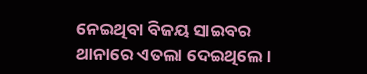ନେଇଥିବା ବିଜୟ ସାଇବର ଥାନାରେ ଏତଲା ଦେଇଥିଲେ ।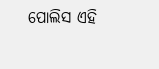ପୋଲିସ ଏହି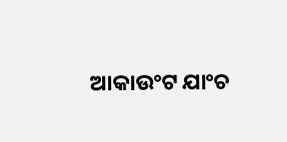ଆକାଉଂଟ ଯାଂଚ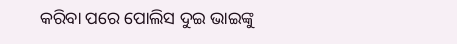କରିବା ପରେ ପୋଲିସ ଦୁଇ ଭାଇଙ୍କୁ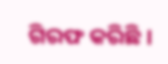ଗିରଫ କରିଛି ।